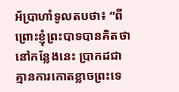អ័ប្រាហាំទូលតបថា៖ “ពីព្រោះខ្ញុំព្រះបាទបានគិតថា នៅកន្លែងនេះ ប្រាកដជាគ្មានការកោតខ្លាចព្រះទេ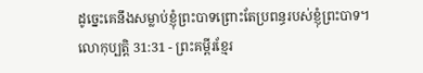ដូច្នេះគេនឹងសម្លាប់ខ្ញុំព្រះបាទព្រោះតែប្រពន្ធរបស់ខ្ញុំព្រះបាទ។
លោកុប្បត្តិ 31:31 - ព្រះគម្ពីរខ្មែរ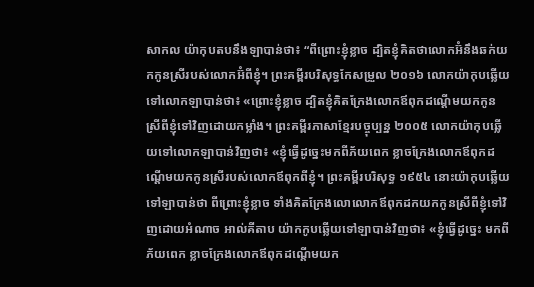សាកល យ៉ាកុបតបនឹងឡាបាន់ថា៖ “ពីព្រោះខ្ញុំខ្លាច ដ្បិតខ្ញុំគិតថាលោកអ៊ំនឹងឆក់យកកូនស្រីរបស់លោកអ៊ំពីខ្ញុំ។ ព្រះគម្ពីរបរិសុទ្ធកែសម្រួល ២០១៦ លោកយ៉ាកុបឆ្លើយទៅលោកឡាបាន់ថា៖ «ព្រោះខ្ញុំខ្លាច ដ្បិតខ្ញុំគិតក្រែងលោកឪពុកដណ្ដើមយកកូនស្រីពីខ្ញុំទៅវិញដោយកម្លាំង។ ព្រះគម្ពីរភាសាខ្មែរបច្ចុប្បន្ន ២០០៥ លោកយ៉ាកុបឆ្លើយទៅលោកឡាបាន់វិញថា៖ «ខ្ញុំធ្វើដូច្នេះមកពីភ័យពេក ខ្លាចក្រែងលោកឪពុកដណ្ដើមយកកូនស្រីរបស់លោកឪពុកពីខ្ញុំ។ ព្រះគម្ពីរបរិសុទ្ធ ១៩៥៤ នោះយ៉ាកុបឆ្លើយទៅឡាបាន់ថា ពីព្រោះខ្ញុំខ្លាច ទាំងគិតក្រែងលោលោកឪពុកដកយកកូនស្រីពីខ្ញុំទៅវិញដោយអំណាច អាល់គីតាប យ៉ាកកូបឆ្លើយទៅឡាបាន់វិញថា៖ «ខ្ញុំធ្វើដូច្នេះ មកពីភ័យពេក ខ្លាចក្រែងលោកឪពុកដណ្តើមយក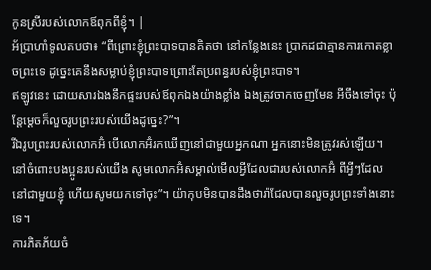កូនស្រីរបស់លោកឪពុកពីខ្ញុំ។ |
អ័ប្រាហាំទូលតបថា៖ “ពីព្រោះខ្ញុំព្រះបាទបានគិតថា នៅកន្លែងនេះ ប្រាកដជាគ្មានការកោតខ្លាចព្រះទេ ដូច្នេះគេនឹងសម្លាប់ខ្ញុំព្រះបាទព្រោះតែប្រពន្ធរបស់ខ្ញុំព្រះបាទ។
ឥឡូវនេះ ដោយសារឯងនឹកផ្ទះរបស់ឪពុកឯងយ៉ាងខ្លាំង ឯងត្រូវចាកចេញមែន អីចឹងទៅចុះ ប៉ុន្តែម្ដេចក៏លួចរូបព្រះរបស់យើងដូច្នេះ?”។
រីឯរូបព្រះរបស់លោកអ៊ំ បើលោកអ៊ំរកឃើញនៅជាមួយអ្នកណា អ្នកនោះមិនត្រូវរស់ឡើយ។ នៅចំពោះបងប្អូនរបស់យើង សូមលោកអ៊ំសម្គាល់មើលអ្វីដែលជារបស់លោកអ៊ំ ពីអ្វីៗដែលនៅជាមួយខ្ញុំ ហើយសូមយកទៅចុះ”។ យ៉ាកុបមិនបានដឹងថារ៉ាជែលបានលួចរូបព្រះទាំងនោះទេ។
ការភិតភ័យចំ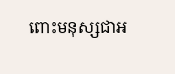ពោះមនុស្សជាអ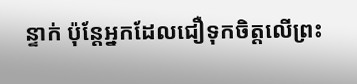ន្ទាក់ ប៉ុន្តែអ្នកដែលជឿទុកចិត្តលើព្រះ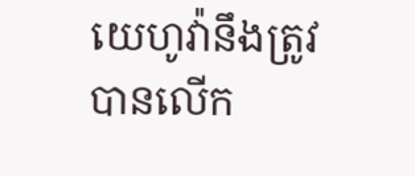យេហូវ៉ានឹងត្រូវបានលើក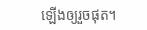ឡើងឲ្យរួចផុត។